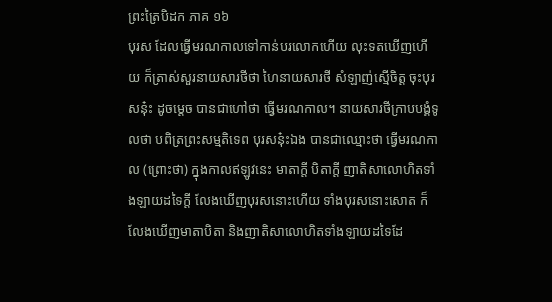ព្រះត្រៃបិដក ភាគ ១៦
បុរស ដែលធ្វើមរណកាលទៅកាន់បរលោកហើយ លុះទតឃើញហើយ ក៏ត្រាស់សួរនាយសារថីថា ហៃនាយសារថី សំឡាញ់ស្មើចិត្ត ចុះបុរសនុ៎ះ ដូចម្តេច បានជាហៅថា ធ្វើមរណកាល។ នាយសារថីក្រាបបង្គំទូលថា បពិត្រព្រះសម្មតិទេព បុរសនុ៎ះឯង បានជាឈ្មោះថា ធ្វើមរណកាល (ព្រោះថា) ក្នុងកាលឥឡូវនេះ មាតាក្តី បិតាក្តី ញាតិសាលោហិតទាំងឡាយដទៃក្តី លែងឃើញបុរសនោះហើយ ទាំងបុរសនោះសោត ក៏លែងឃើញមាតាបិតា និងញាតិសាលោហិតទាំងឡាយដទៃដែ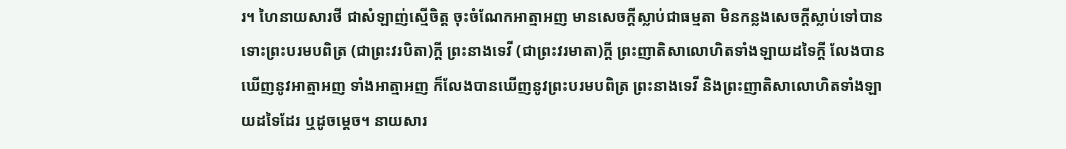រ។ ហៃនាយសារថី ជាសំឡាញ់ស្មើចិត្ត ចុះចំណែកអាត្មាអញ មានសេចក្តីស្លាប់ជាធម្មតា មិនកន្លងសេចក្តីស្លាប់ទៅបាន ទោះព្រះបរមបពិត្រ (ជាព្រះវរបិតា)ក្តី ព្រះនាងទេវី (ជាព្រះវរមាតា)ក្តី ព្រះញាតិសាលោហិតទាំងឡាយដទៃក្តី លែងបានឃើញនូវអាត្មាអញ ទាំងអាត្មាអញ ក៏លែងបានឃើញនូវព្រះបរមបពិត្រ ព្រះនាងទេវី និងព្រះញាតិសាលោហិតទាំងឡាយដទៃដែរ ឬដូចម្តេច។ នាយសារ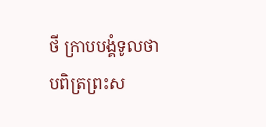ថី ក្រាបបង្គំទូលថា បពិត្រព្រះស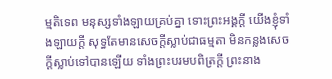ម្មតិទេព មនុស្សទាំងឡាយគ្រប់គ្នា ទោះព្រះអង្គក្តី យើងខ្ញុំទាំងឡាយក្តី សុទ្ធតែមានសេចក្តីស្លាប់ជាធម្មតា មិនកន្លងសេចក្តីស្លាប់ទៅបានឡើយ ទាំងព្រះបរមបពិត្រក្តី ព្រះនាង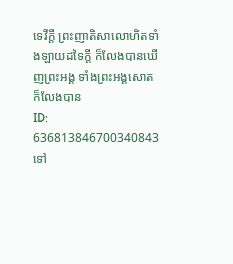ទេវីក្តី ព្រះញាតិសាលោហិតទាំងឡាយដទៃក្តី ក៏លែងបានឃើញព្រះអង្គ ទាំងព្រះអង្គសោត ក៏លែងបាន
ID: 636813846700340843
ទៅ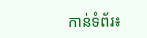កាន់ទំព័រ៖